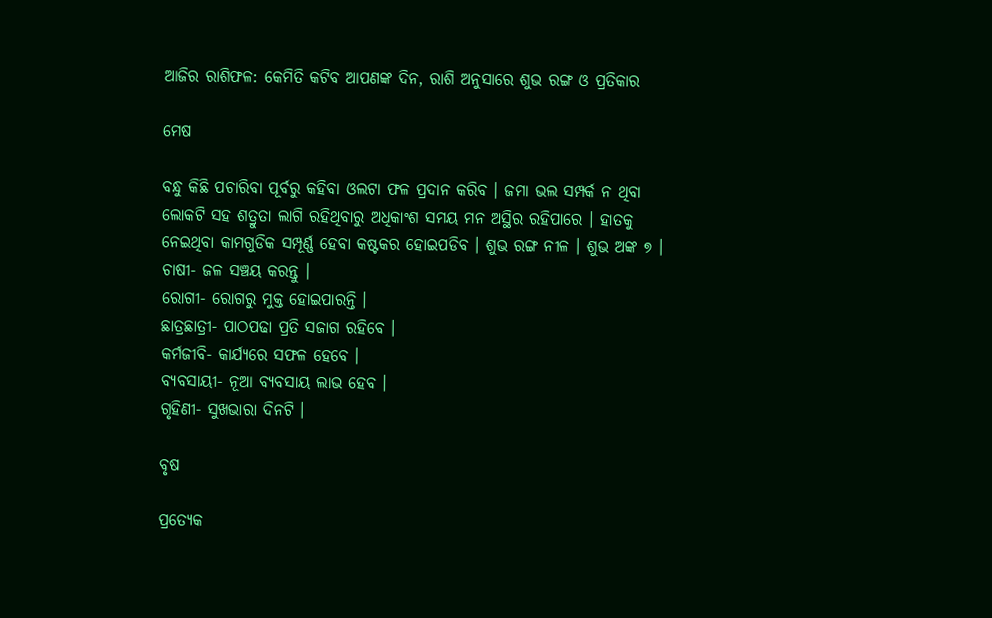ଆଜିର ରାଶିଫଳ: କେମିତି କଟିବ ଆପଣଙ୍କ ଦିନ, ରାଶି ଅନୁସାରେ ଶୁଭ ରଙ୍ଗ ଓ ପ୍ରତିକାର

ମେଷ

ବନ୍ଧୁ କିଛି ପଚାରିବା ପୂର୍ବରୁ କହିବା ଓଲଟା ଫଳ ପ୍ରଦାନ କରିବ । ଜମା ଭଲ ସମ୍ପର୍କ ନ ଥିବା ଲୋକଟି ସହ ଶତ୍ରୁତା ଲାଗି ରହିଥିବାରୁ ଅଧିକାଂଶ ସମୟ ମନ ଅସ୍ଥିର ରହିପାରେ । ହାତକୁ ନେଇଥିବା କାମଗୁଡିକ ସମ୍ପୂର୍ଣ୍ଣ ହେବା କଷ୍ଟକର ହୋଇପଡିବ । ଶୁଭ ରଙ୍ଗ ନୀଳ । ଶୁଭ ଅଙ୍କ ୭ ।
ଚାଷୀ- ଜଳ ସଞ୍ଚୟ କରନ୍ତୁ ।
ରୋଗୀ- ରୋଗରୁ ମୁକ୍ତ ହୋଇପାରନ୍ତି ।
ଛାତ୍ରଛାତ୍ରୀ- ପାଠପଢା ପ୍ରତି ସଜାଗ ରହିବେ ।
କର୍ମଜୀବି- କାର୍ଯ୍ୟରେ ସଫଳ ହେବେ ।
ବ୍ୟବସାୟୀ- ନୂଆ ବ୍ୟବସାୟ ଲାଭ ହେବ ।
ଗୃହିଣୀ- ସୁଖଭାରା ଦିନଟି ।

ବୃଷ

ପ୍ରତ୍ୟେକ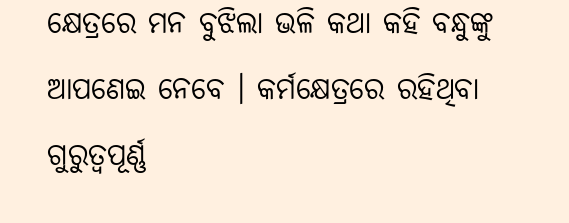କ୍ଷେତ୍ରରେ ମନ ବୁଝିଲା ଭଳି କଥା କହି ବନ୍ଧୁଙ୍କୁ ଆପଣେଇ ନେବେ । କର୍ମକ୍ଷେତ୍ରରେ ରହିଥିବା ଗୁରୁତ୍ୱପୂର୍ଣ୍ଣ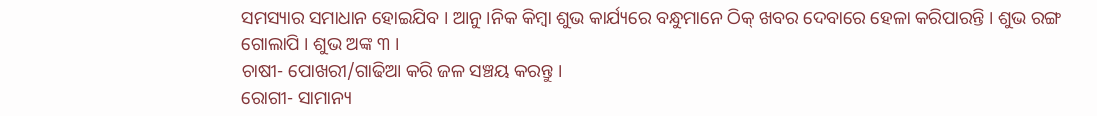ସମସ୍ୟାର ସମାଧାନ ହୋଇଯିବ । ଆନୁ ।ନିକ କିମ୍ବା ଶୁଭ କାର୍ଯ୍ୟରେ ବନ୍ଧୁମାନେ ଠିକ୍ ଖବର ଦେବାରେ ହେଳା କରିପାରନ୍ତି । ଶୁଭ ରଙ୍ଗ ଗୋଲାପି । ଶୁଭ ଅଙ୍କ ୩ ।
ଚାଷୀ- ପୋଖରୀ/ଗାଢିଆ କରି ଜଳ ସଞ୍ଚୟ କରନ୍ତୁ ।
ରୋଗୀ- ସାମାନ୍ୟ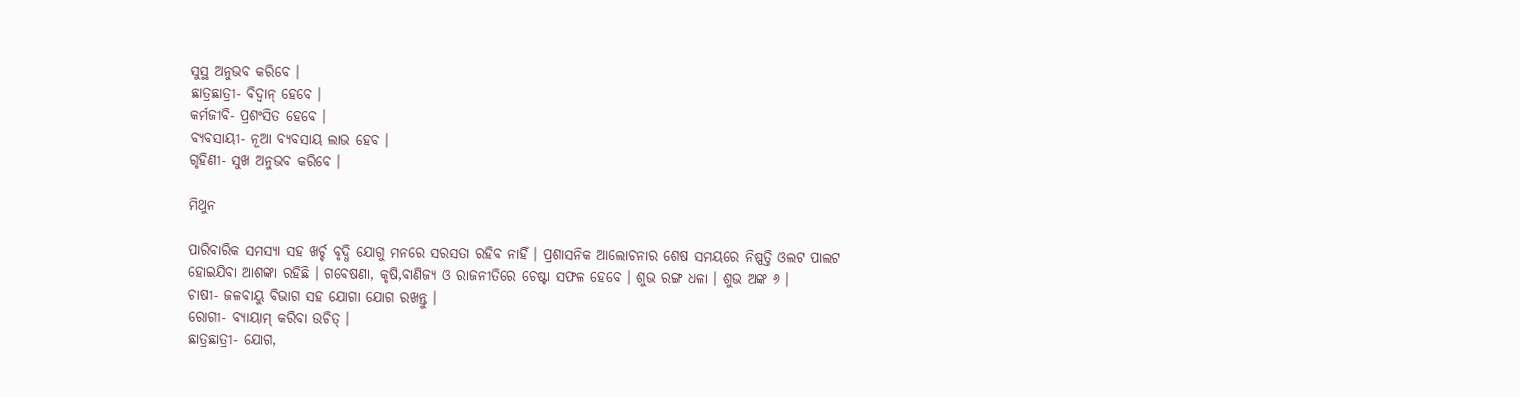ସୁସ୍ଥ ଅନୁଭବ କରିବେ ।
ଛାତ୍ରଛାତ୍ରୀ- ବିଦ୍ୱାନ୍ ହେବେ ।
କର୍ମଜୀବି- ପ୍ରଶଂସିତ ହେବେ ।
ବ୍ୟବସାୟୀ- ନୂଆ ବ୍ୟବସାୟ ଲାଭ ହେବ ।
ଗୃହିଣୀ- ସୁଖ ଅନୁଭବ କରିବେ ।

ମିଥୁନ

ପାରିବାରିକ ସମସ୍ୟା ସହ ଖର୍ଚ୍ଚ ବୃଦ୍ଧି ଯୋଗୁ ମନରେ ସରସତା ରହିବ ନାହିଁ । ପ୍ରଶାସନିକ ଆଲୋଚନାର ଶେଷ ସମୟରେ ନିଷ୍ପତ୍ତି ଓଲଟ ପାଲଟ ହୋଇଯିବା ଆଶଙ୍କା ରହିଛି । ଗବେଷଣା, କୃଷି,ବାଣିଜ୍ୟ ଓ ରାଜନୀତିରେ ଚେଷ୍ଟା ସଫଳ ହେବେ । ଶୁଭ ରଙ୍ଗ ଧଳା । ଶୁଭ ଅଙ୍କ ୬ ।
ଚାଷୀ- ଜଳବାୟୁ ବିଭାଗ ସହ ଯୋଗା ଯୋଗ ରଖନ୍ତୁ ।
ରୋଗୀ- ବ୍ୟାୟାମ୍ କରିବା ଉଚିତ୍ ।
ଛାତ୍ରଛାତ୍ରୀ- ଯୋଗ,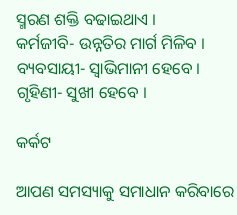ସ୍ମରଣ ଶକ୍ତି ବଢାଇଥାଏ ।
କର୍ମଜୀବି- ଉନ୍ନତିର ମାର୍ଗ ମିଳିବ ।
ବ୍ୟବସାୟୀ- ସ୍ୱାଭିମାନୀ ହେବେ ।
ଗୃହିଣୀ- ସୁଖୀ ହେବେ ।

କର୍କଟ

ଆପଣ ସମସ୍ୟାକୁ ସମାଧାନ କରିବାରେ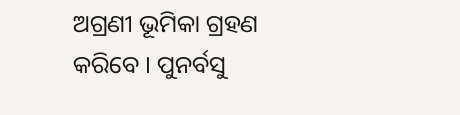ଅଗ୍ରଣୀ ଭୂମିକା ଗ୍ରହଣ କରିବେ । ପୁନର୍ବସୁ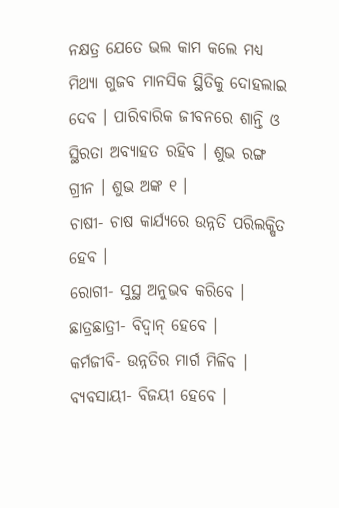ନକ୍ଷତ୍ର ଯେତେ ଭଲ କାମ କଲେ ମଧ୍ୟ ମିଥ୍ୟା ଗୁଜବ ମାନସିକ ସ୍ଥିତିକୁ ଦୋହଲାଇ ଦେବ । ପାରିବାରିକ ଜୀବନରେ ଶାନ୍ତି ଓ ସ୍ଥିରତା ଅବ୍ୟାହତ ରହିବ । ଶୁଭ ରଙ୍ଗ ଗ୍ରୀନ । ଶୁଭ ଅଙ୍କ ୧ ।
ଚାଷୀ- ଚାଷ କାର୍ଯ୍ୟରେ ଉନ୍ନତି ପରିଲକ୍ଷିତ ହେବ ।
ରୋଗୀ- ସୁସ୍ଥ ଅନୁଭବ କରିବେ ।
ଛାତ୍ରଛାତ୍ରୀ- ବିଦ୍ୱାନ୍ ହେବେ ।
କର୍ମଜୀବି- ଉନ୍ନତିର ମାର୍ଗ ମିଳିବ ।
ବ୍ୟବସାୟୀ- ବିଜୟୀ ହେବେ ।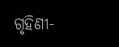ଗୃହିଣୀ-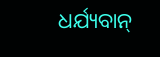ଧର୍ଯ୍ୟବାନ୍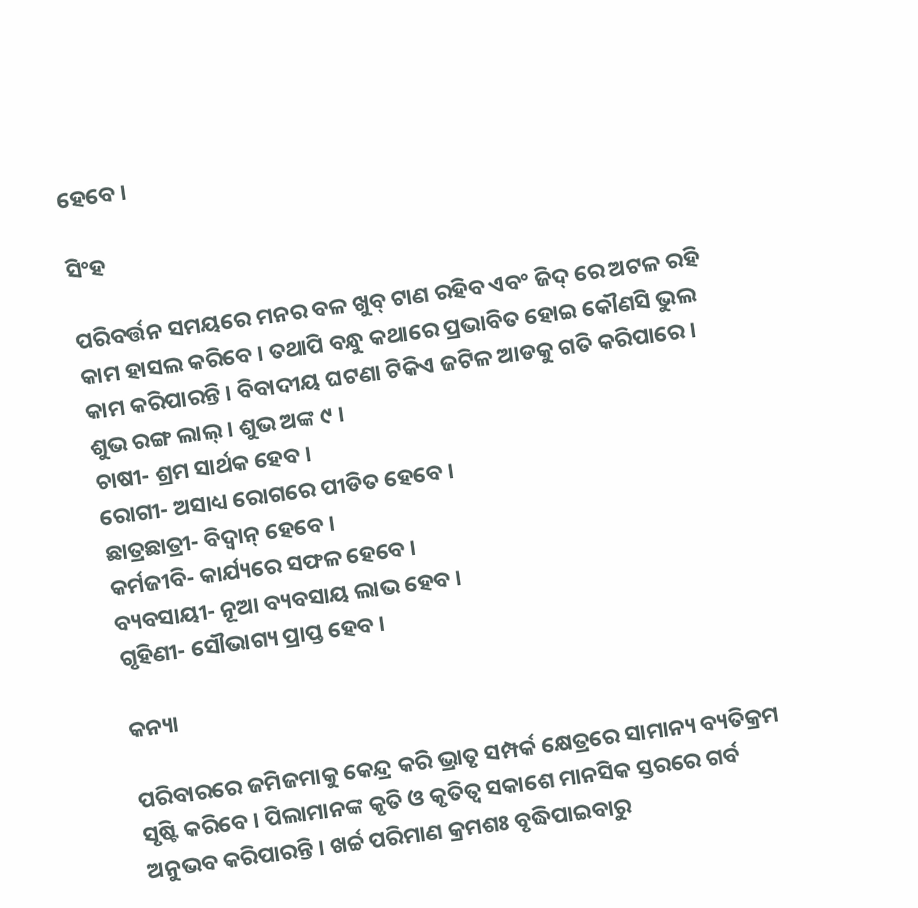ହେବେ ।

ସିଂହ

ପରିବର୍ତ୍ତନ ସମୟରେ ମନର ବଳ ଖୁବ୍ ଟାଣ ରହିବ ଏବଂ ଜିଦ୍ ରେ ଅଟଳ ରହି କାମ ହାସଲ କରିବେ । ତଥାପି ବନ୍ଧୁ କଥାରେ ପ୍ରଭାବିତ ହୋଇ କୌଣସି ଭୁଲ କାମ କରିପାରନ୍ତି । ବିବାଦୀୟ ଘଟଣା ଟିକିଏ ଜଟିଳ ଆଡକୁ ଗତି କରିପାରେ । ଶୁଭ ରଙ୍ଗ ଲାଲ୍ । ଶୁଭ ଅଙ୍କ ୯ ।
ଚାଷୀ- ଶ୍ରମ ସାର୍ଥକ ହେବ ।
ରୋଗୀ- ଅସାଧ୍ୟ ରୋଗରେ ପୀଡିତ ହେବେ ।
ଛାତ୍ରଛାତ୍ରୀ- ବିଦ୍ୱାନ୍ ହେବେ ।
କର୍ମଜୀବି- କାର୍ଯ୍ୟରେ ସଫଳ ହେବେ ।
ବ୍ୟବସାୟୀ- ନୂଆ ବ୍ୟବସାୟ ଲାଭ ହେବ ।
ଗୃହିଣୀ- ସୌଭାଗ୍ୟ ପ୍ରାପ୍ତ ହେବ ।

କନ୍ୟା

ପରିବାରରେ ଜମିଜମାକୁ କେନ୍ଦ୍ର କରି ଭ୍ରାତୃ ସମ୍ପର୍କ କ୍ଷେତ୍ରରେ ସାମାନ୍ୟ ବ୍ୟତିକ୍ରମ ସୃଷ୍ଟି କରିବେ । ପିଲାମାନଙ୍କ କୃତି ଓ କୃତିତ୍ୱ ସକାଶେ ମାନସିକ ସ୍ତରରେ ଗର୍ବ ଅନୁଭବ କରିପାରନ୍ତି । ଖର୍ଚ୍ଚ ପରିମାଣ କ୍ରମଶଃ ବୃଦ୍ଧିପାଇବାରୁ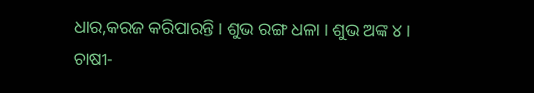ଧାର,କରଜ କରିପାରନ୍ତି । ଶୁଭ ରଙ୍ଗ ଧଳା । ଶୁଭ ଅଙ୍କ ୪ ।
ଚାଷୀ-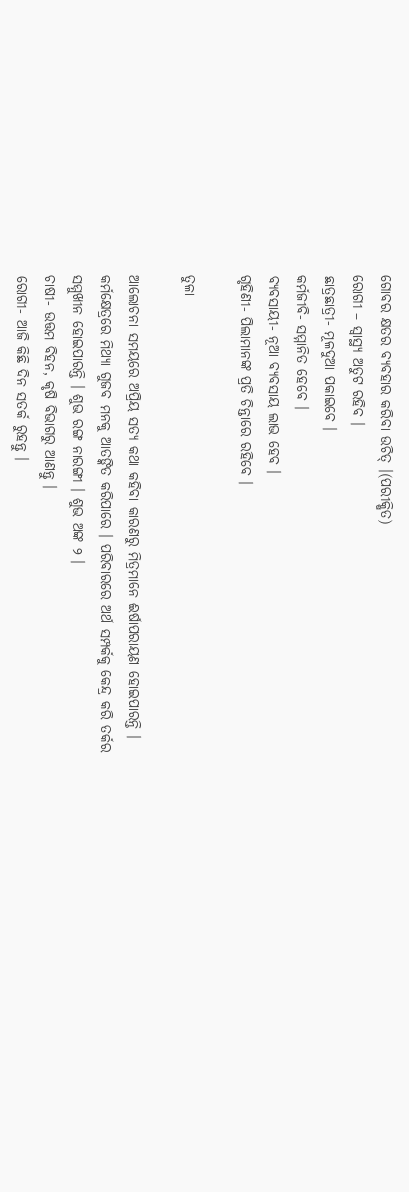ଗୋବର କ୍ଷତର ବ୍ୟବହାର କରିବା ଉଚିତ୍ ।(ପରୀକ୍ଷିତ)
ରୋଗୀ – ସ୍ୱାସ୍ଥ୍ୟ ଅତୁଟ ରହିବ ।
ଛାତ୍ରଛାତ୍ରୀ- ମୂଳଦୁଆ ପକାଇବେ ।
କର୍ମଜୀବି- ସମ୍ମାନିତ ହେବେ ।
ବ୍ୟବସାୟୀ- ନୂଆ ବ୍ୟବସାୟ ଲାଭ ହେବ ।
ଗୃହିଣୀ- ପିଲାମାନଙ୍କ ପ୍ରତି ଚିନ୍ତାରେ ରହିବେ ।

ତୁଳା

ଆଲୋଚନା ସମୟରେ ଅପ୍ରିୟ ସତ୍ୟ କଥା କହିବା କାରଣରୁ ମିତ୍ରମାନେ ଈର୍ଷାପରାୟଣ ହୋଇପାରନ୍ତି । କର୍ମକ୍ଷେତ୍ରରେ ମିଥ୍ୟା ଗୁଜବ ମନକୁ ଆତଙ୍କିତ କରିପାରେ । ପରିବାରରେ ଅର୍ଥ ସମ୍ପର୍କକୁ କେନ୍ଦ୍ର କରି ତର୍କର ସମ୍ମୁଖୀନ ହୋଇପାରନ୍ତି । ଶୁଭ ରଙ୍ଗ ନାରଙ୍ଗୀ । ଶୁଭ ଅଙ୍କ ୨ ।
ଚାଷୀ- ଉତ୍ତମ ବିହନ, କୃଷି ବିଭାଗରୁ ଆଣନ୍ତୁ ।
ରୋଗୀ- ଆଜି କିଛି ଦିନ ସତର୍କ ରୁହନ୍ତୁ ।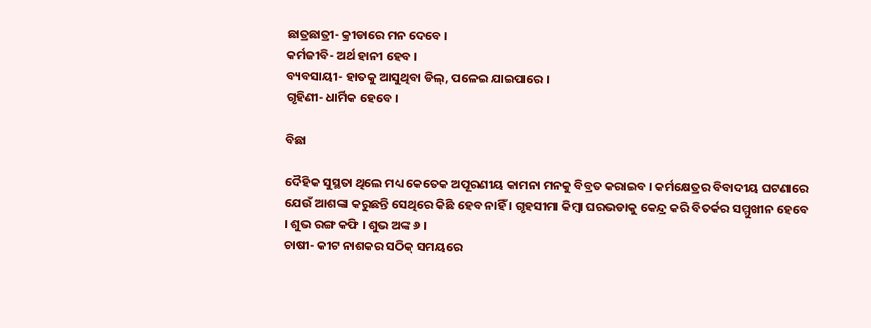ଛାତ୍ରଛାତ୍ରୀ- କ୍ରୀଡାରେ ମନ ଦେବେ ।
କର୍ମଜୀବି- ଅର୍ଥ ହାନୀ ହେବ ।
ବ୍ୟବସାୟୀ- ହାତକୁ ଆସୁଥିବା ଡିଲ୍‌, ପଳେଇ ଯାଇପାରେ ।
ଗୃହିଣୀ- ଧାର୍ମିକ ହେବେ ।

ବିଛା

ଦୈହିକ ସୁସ୍ଥତା ଥିଲେ ମଧ୍ୟ କେତେକ ଅପୂରଣୀୟ କାମନା ମନକୁ ବିବ୍ରତ କରାଇବ । କର୍ମକ୍ଷେତ୍ରର ବିବାଦୀୟ ଘଟଣାରେ ଯେଉଁ ଆଶଙ୍କା କରୁଛନ୍ତି ସେଥିରେ କିଛି ହେବ ନାହିଁ । ଗୃହସୀମା କିମ୍ବା ଘରଭଡାକୁ କେନ୍ଦ୍ର କରି ବିତର୍କର ସମ୍ମୁଖୀନ ହେବେ । ଶୁଭ ରଙ୍ଗ କଫି । ଶୁଭ ଅଙ୍କ ୬ ।
ଚାଷୀ- କୀଟ ନାଶକର ସଠିକ୍ ସମୟରେ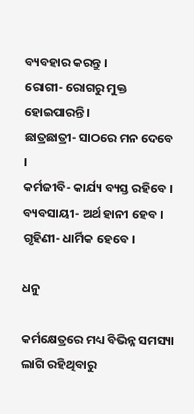ବ୍ୟବହାର କରନ୍ତୁ ।
ରୋଗୀ- ରୋଗରୁ ମୁକ୍ତ ହୋଇପାରନ୍ତି ।
ଛାତ୍ରଛାତ୍ରୀ- ସାଠରେ ମନ ଦେବେ ।
କର୍ମଜୀବି- କାର୍ଯ୍ୟ ବ୍ୟସ୍ତ ରହିବେ ।
ବ୍ୟବସାୟୀ- ଅର୍ଥ ହାନୀ ହେବ ।
ଗୃହିଣୀ- ଧାର୍ମିକ ହେବେ ।

ଧନୁ

କର୍ମକ୍ଷେତ୍ରରେ ମଧ୍ୟ ବିଭିନ୍ନ ସମସ୍ୟା ଲାଗି ରହିଥିବାରୁ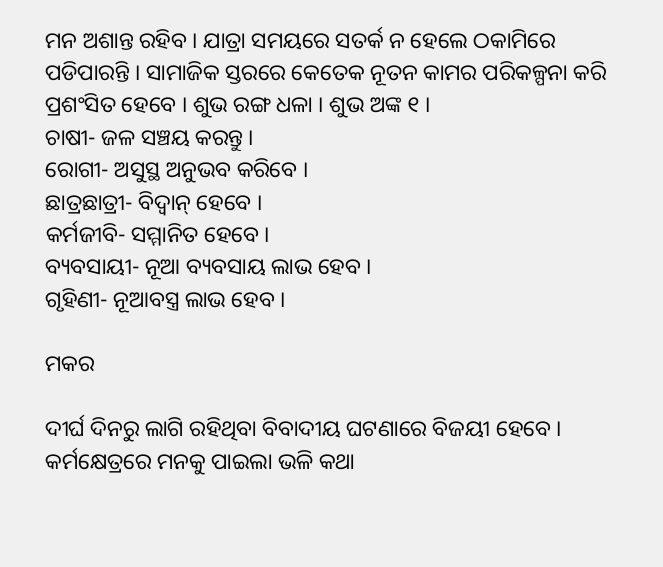ମନ ଅଶାନ୍ତ ରହିବ । ଯାତ୍ରା ସମୟରେ ସତର୍କ ନ ହେଲେ ଠକାମିରେ ପଡିପାରନ୍ତି । ସାମାଜିକ ସ୍ତରରେ କେତେକ ନୂତନ କାମର ପରିକଳ୍ପନା କରି ପ୍ରଶଂସିତ ହେବେ । ଶୁଭ ରଙ୍ଗ ଧଳା । ଶୁଭ ଅଙ୍କ ୧ ।
ଚାଷୀ- ଜଳ ସଞ୍ଚୟ କରନ୍ତୁ ।
ରୋଗୀ- ଅସୁସ୍ଥ ଅନୁଭବ କରିବେ ।
ଛାତ୍ରଛାତ୍ରୀ- ବିଦ୍ୱାନ୍ ହେବେ ।
କର୍ମଜୀବି- ସମ୍ମାନିତ ହେବେ ।
ବ୍ୟବସାୟୀ- ନୂଆ ବ୍ୟବସାୟ ଲାଭ ହେବ ।
ଗୃହିଣୀ- ନୂଆବସ୍ତ୍ର ଲାଭ ହେବ ।

ମକର

ଦୀର୍ଘ ଦିନରୁ ଲାଗି ରହିଥିବା ବିବାଦୀୟ ଘଟଣାରେ ବିଜୟୀ ହେବେ । କର୍ମକ୍ଷେତ୍ରରେ ମନକୁ ପାଇଲା ଭଳି କଥା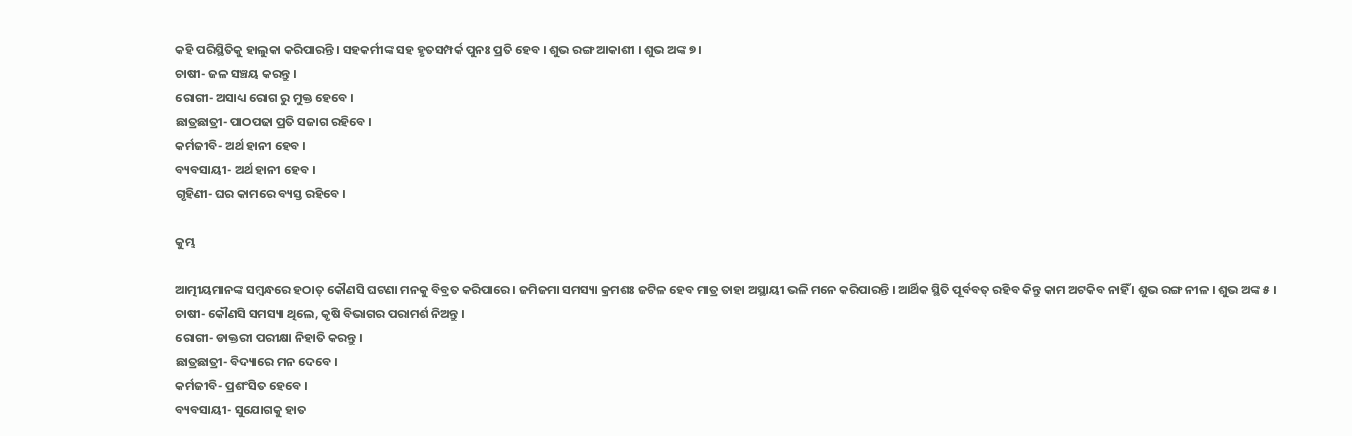କହି ପରିସ୍ଥିତିକୁ ହାଲୁକା କରିପାରନ୍ତି । ସହକର୍ମୀଙ୍କ ସହ ହୃତସମ୍ପର୍କ ପୁନଃ ପ୍ରତି ହେବ । ଶୁଭ ରଙ୍ଗ ଆକାଶୀ । ଶୁଭ ଅଙ୍କ ୭ ।
ଚାଷୀ- ଜଳ ସଞ୍ଚୟ କରନ୍ତୁ ।
ରୋଗୀ- ଅସାଧ୍ୟ ରୋଗ ରୁ ମୁକ୍ତ ହେବେ ।
ଛାତ୍ରଛାତ୍ରୀ- ପାଠପଢା ପ୍ରତି ସଜାଗ ରହିବେ ।
କର୍ମଜୀବି- ଅର୍ଥ ହାନୀ ହେବ ।
ବ୍ୟବସାୟୀ- ଅର୍ଥ ହାନୀ ହେବ ।
ଗୃହିଣୀ- ଘର କାମରେ ବ୍ୟସ୍ତ ରହିବେ ।

କୁମ୍ଭ

ଆତ୍ମୀୟମାନଙ୍କ ସମ୍ବନ୍ଧରେ ହଠାତ୍ କୌଣସି ଘଟଣା ମନକୁ ବିବ୍ରତ କରିପାରେ । ଜମିଜମା ସମସ୍ୟା କ୍ରମଶଃ ଜଟିଳ ହେବ ମାତ୍ର ତାହା ଅସ୍ଥାୟୀ ଭଳି ମନେ କରିପାରନ୍ତି । ଆର୍ଥିକ ସ୍ଥିତି ପୂର୍ବବତ୍ ରହିବ କିନ୍ତୁ କାମ ଅଟକିବ ନାହିଁ । ଶୁଭ ରଙ୍ଗ ନୀଳ । ଶୁଭ ଅଙ୍କ ୫ ।
ଚାଷୀ- କୌଣସି ସମସ୍ୟା ଥିଲେ, କୃଷି ବିଭାଗର ପରାମର୍ଶ ନିଅନ୍ତୁ ।
ରୋଗୀ- ଡାକ୍ତରୀ ପରୀକ୍ଷା ନିହାତି କରନ୍ତୁ ।
ଛାତ୍ରଛାତ୍ରୀ- ବିଦ୍ୟାରେ ମନ ଦେବେ ।
କର୍ମଜୀବି- ପ୍ରଶଂସିତ ହେବେ ।
ବ୍ୟବସାୟୀ- ସୁଯୋଗକୁ ହାତ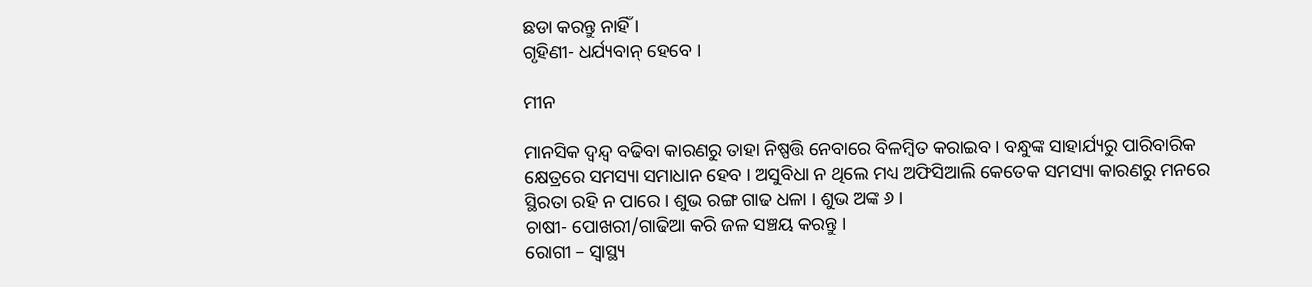ଛଡା କରନ୍ତୁ ନାହିଁ ।
ଗୃହିଣୀ- ଧର୍ଯ୍ୟବାନ୍ ହେବେ ।

ମୀନ

ମାନସିକ ଦ୍ୱନ୍ଦ୍ୱ ବଢିବା କାରଣରୁ ତାହା ନିଷ୍ପତ୍ତି ନେବାରେ ବିଳମ୍ବିତ କରାଇବ । ବନ୍ଧୁଙ୍କ ସାହାର୍ଯ୍ୟରୁ ପାରିବାରିକ କ୍ଷେତ୍ରରେ ସମସ୍ୟା ସମାଧାନ ହେବ । ଅସୁବିଧା ନ ଥିଲେ ମଧ୍ୟ ଅଫିସିଆଲି କେତେକ ସମସ୍ୟା କାରଣରୁ ମନରେ ସ୍ଥିରତା ରହି ନ ପାରେ । ଶୁଭ ରଙ୍ଗ ଗାଢ ଧଳା । ଶୁଭ ଅଙ୍କ ୬ ।
ଚାଷୀ- ପୋଖରୀ/ଗାଢିଆ କରି ଜଳ ସଞ୍ଚୟ କରନ୍ତୁ ।
ରୋଗୀ – ସ୍ୱାସ୍ଥ୍ୟ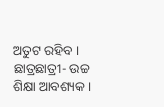ଅତୁଟ ରହିବ ।
ଛାତ୍ରଛାତ୍ରୀ- ଉଚ୍ଚ ଶିକ୍ଷା ଆବଶ୍ୟକ ।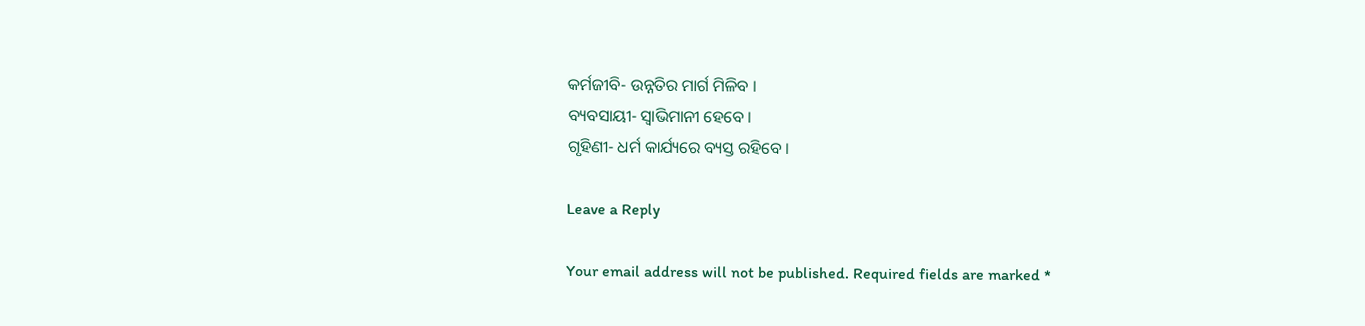କର୍ମଜୀବି- ଉନ୍ନତିର ମାର୍ଗ ମିଳିବ ।
ବ୍ୟବସାୟୀ- ସ୍ୱାଭିମାନୀ ହେବେ ।
ଗୃହିଣୀ- ଧର୍ମ କାର୍ଯ୍ୟରେ ବ୍ୟସ୍ତ ରହିବେ ।

Leave a Reply

Your email address will not be published. Required fields are marked *